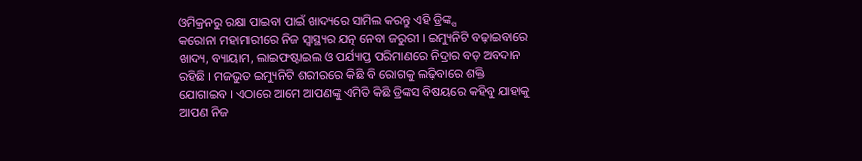ଓମିକ୍ରନରୁ ରକ୍ଷା ପାଇବା ପାଇଁ ଖାଦ୍ୟରେ ସାମିଲ କରନ୍ତୁ ଏହି ଡ୍ରିଙ୍କ୍ସ
କରୋନା ମହାମାରୀରେ ନିଜ ସ୍ୱାସ୍ଥ୍ୟର ଯତ୍ନ ନେବା ଜରୁରୀ । ଇମ୍ୟୁନିଟି ବଢ଼ାଇବାରେ ଖାଦ୍ୟ, ବ୍ୟାୟାମ, ଲାଇଫଷ୍ଟାଇଲ ଓ ପର୍ଯ୍ୟାପ୍ତ ପରିମାଣରେ ନିଦ୍ରାର ବଡ଼ ଅବଦାନ ରହିଛି । ମଜଭୁତ ଇମ୍ୟୁନିଟି ଶରୀରରେ କିଛି ବି ରୋଗକୁ ଲଢ଼ିବାରେ ଶକ୍ତି ଯୋଗାଇବ । ଏଠାରେ ଆମେ ଆପଣଙ୍କୁ ଏମିତି କିଛି ଡ୍ରିଙ୍କସ ବିଷୟରେ କହିବୁ ଯାହାକୁ ଆପଣ ନିଜ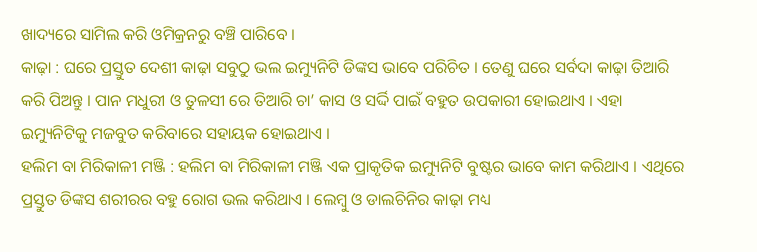ଖାଦ୍ୟରେ ସାମିଲ କରି ଓମିକ୍ରନରୁ ବଞ୍ଚି ପାରିବେ ।
କାଢ଼ା : ଘରେ ପ୍ରସ୍ତୁତ ଦେଶୀ କାଢ଼ା ସବୁଠୁ ଭଲ ଇମ୍ୟୁନିଟି ଡିଙ୍କସ ଭାବେ ପରିଚିତ । ତେଣୁ ଘରେ ସର୍ବଦା କାଢ଼ା ତିଆରି କରି ପିଅନ୍ତୁ । ପାନ ମଧୁରୀ ଓ ତୁଳସୀ ରେ ତିଆରି ଚା’ କାସ ଓ ସର୍ଦ୍ଦି ପାଇଁ ବହୁତ ଉପକାରୀ ହୋଇଥାଏ । ଏହା ଇମ୍ୟୁନିଟିକୁ ମଜବୁତ କରିବାରେ ସହାୟକ ହୋଇଥାଏ ।
ହଲିମ ବା ମିରିକାଳୀ ମଞ୍ଜି : ହଲିମ ବା ମିରିକାଳୀ ମଞ୍ଜି ଏକ ପ୍ରାକୃତିକ ଇମ୍ୟୁନିଟି ବୁଷ୍ଟର ଭାବେ କାମ କରିଥାଏ । ଏଥିରେ ପ୍ରସ୍ତୁତ ଡିଙ୍କସ ଶରୀରର ବହୁ ରୋଗ ଭଲ କରିଥାଏ । ଲେମ୍ବୁ ଓ ଡାଲଚିନିର କାଢ଼ା ମଧ୍ୟ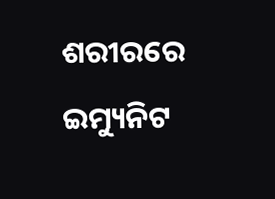ଶରୀରରେ ଇମ୍ୟୁନିଟ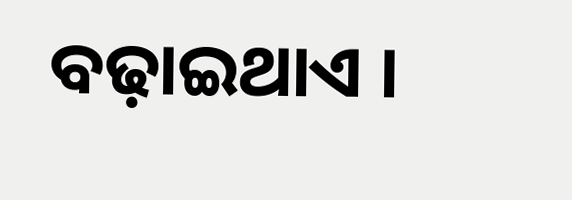ବଢ଼ାଇଥାଏ ।